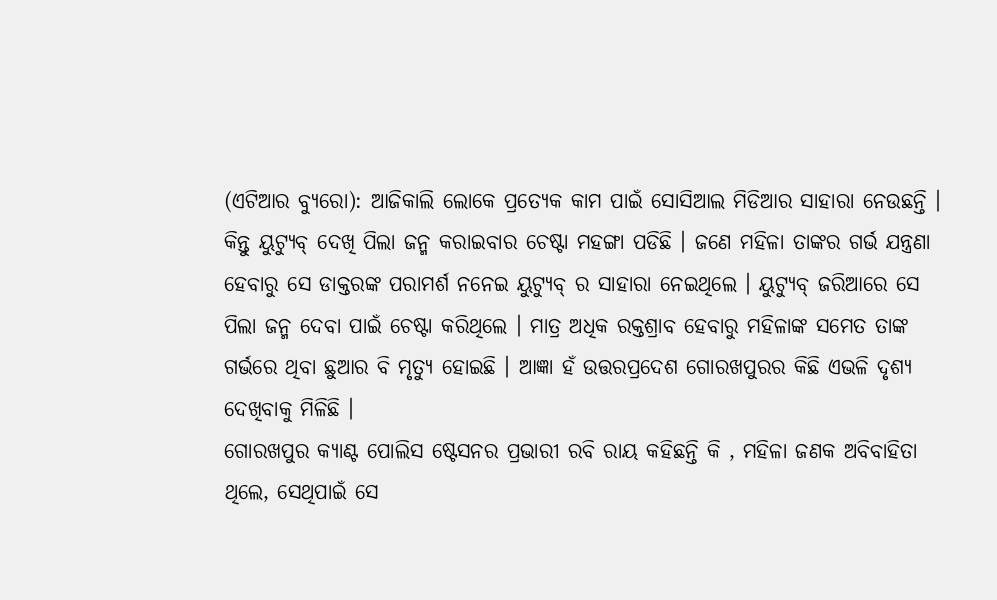(ଏଟିଆର ବ୍ୟୁରୋ): ଆଜିକାଲି ଲୋକେ ପ୍ରତ୍ୟେକ କାମ ପାଇଁ ସୋସିଆଲ ମିଡିଆର ସାହାରା ନେଉଛନ୍ତି । କିନ୍ତୁ ୟୁଟ୍ୟୁବ୍ ଦେଖି ପିଲା ଜନ୍ମ କରାଇବାର ଚେଷ୍ଟା ମହଙ୍ଗା ପଡିଛି । ଜଣେ ମହିଳା ତାଙ୍କର ଗର୍ଭ ଯନ୍ତ୍ରଣା ହେବାରୁ ସେ ଡାକ୍ତରଙ୍କ ପରାମର୍ଶ ନନେଇ ୟୁଟ୍ୟୁବ୍ ର ସାହାରା ନେଇଥିଲେ । ୟୁଟ୍ୟୁବ୍ ଜରିଆରେ ସେ ପିଲା ଜନ୍ମ ଦେବା ପାଇଁ ଚେଷ୍ଟା କରିଥିଲେ । ମାତ୍ର ଅଧିକ ରକ୍ତଶ୍ରାବ ହେବାରୁ ମହିଳାଙ୍କ ସମେତ ତାଙ୍କ ଗର୍ଭରେ ଥିବା ଛୁଆର ବି ମୃତ୍ୟୁ ହୋଇଛି । ଆଜ୍ଞା ହଁ ଉତ୍ତରପ୍ରଦେଶ ଗୋରଖପୁରର କିଛି ଏଭଳି ଦୃଶ୍ୟ ଦେଖିବାକୁ ମିଳିଛି ।
ଗୋରଖପୁର କ୍ୟାଣ୍ଟ ପୋଲିସ ଷ୍ଟେସନର ପ୍ରଭାରୀ ରବି ରାୟ କହିଛନ୍ତି କି , ମହିଳା ଜଣକ ଅବିବାହିତା ଥିଲେ, ସେଥିପାଇଁ ସେ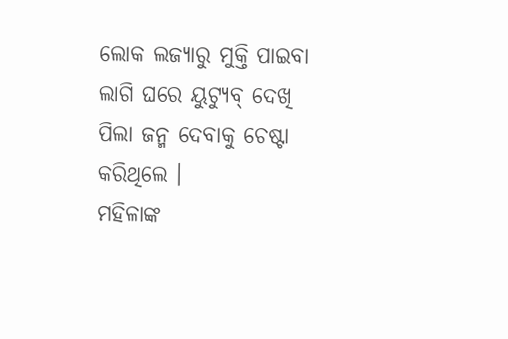ଲୋକ ଲଜ୍ୟାରୁ ମୁକ୍ତି ପାଇବା ଲାଗି ଘରେ ୟୁଟ୍ୟୁବ୍ ଦେଖି ପିଲା ଜନ୍ମ ଦେବାକୁ ଚେଷ୍ଟା କରିଥିଲେ ।
ମହିଳାଙ୍କ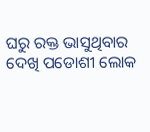ଘରୁ ରକ୍ତ ଭାସୁଥିବାର ଦେଖି ପଡୋଶୀ ଲୋକ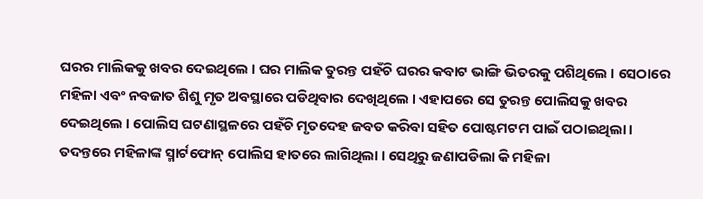ଘରର ମାଲିକକୁ ଖବର ଦେଇଥିଲେ । ଘର ମାଲିକ ତୁରନ୍ତ ପହଁଚି ଘରର କବାଟ ଭାଙ୍ଗି ଭିତରକୁ ପଶିଥିଲେ । ସେଠାରେ ମହିଳା ଏବଂ ନବଜାତ ଶିଶୁ ମୃତ ଅବସ୍ଥାରେ ପଡିଥିବାର ଦେଖିଥିଲେ । ଏହାପରେ ସେ ତୁରନ୍ତ ପୋଲିସକୁ ଖବର ଦେଇଥିଲେ । ପୋଲିସ ଘଟଣାସ୍ଥଳରେ ପହଁଚି ମୃତଦେହ ଜବତ କରିବା ସହିତ ପୋଷ୍ଟମଟମ ପାଇଁ ପଠାଇଥିଲା । ତଦନ୍ତରେ ମହିଳାଙ୍କ ସ୍ମାର୍ଟଫୋନ୍ ପୋଲିସ ହାତରେ ଲାଗିଥିଲା । ସେଥିରୁ ଜଣାପଡିଲା କି ମହିଳା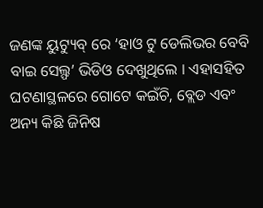ଜଣଙ୍କ ୟୁଟ୍ୟୁବ୍ ରେ ‘ହାଓ ଟୁ ଡେଲିଭର ବେବି ବାଇ ସେଲ୍ଫ’ ଭିଡିଓ ଦେଖୁଥିଲେ । ଏହାସହିତ ଘଟଣାସ୍ଥଳରେ ଗୋଟେ କଇଁଚି, ବ୍ଲେଡ ଏବଂ ଅନ୍ୟ କିଛି ଜିନିଷ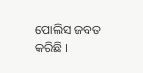ପୋଲିସ ଜବତ କରିଛି ।